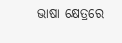ଭାଷା କ୍ଷେତ୍ରରେ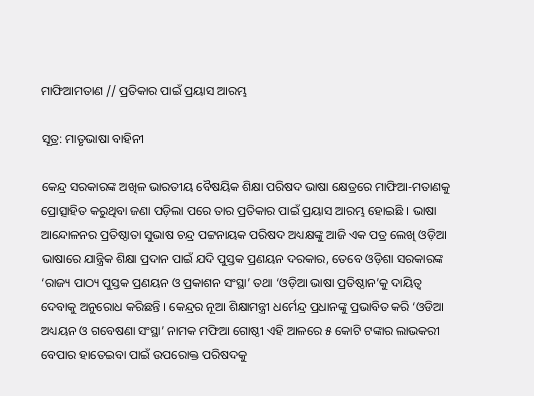ମାଫିଆମତାଣ // ପ୍ରତିକାର ପାଇଁ ପ୍ରୟାସ ଆରମ୍ଭ

ସୂତ୍ର: ମାତୃଭାଷା ବାହିନୀ

କେନ୍ଦ୍ର ସରକାରଙ୍କ ଅଖିଳ ଭାରତୀୟ ବୈଷୟିକ ଶିକ୍ଷା ପରିଷଦ ଭାଷା କ୍ଷେତ୍ରରେ ମାଫିଆ-ମତାଣକୁ ପ୍ରୋତ୍ସାହିତ କରୁଥିବା ଜଣା ପଡ଼ିଲା ପରେ ତାର ପ୍ରତିକାର ପାଇଁ ପ୍ରୟାସ ଆରମ୍ଭ ହୋଇଛି । ଭାଷା ଆନ୍ଦୋଳନର ପ୍ରତିଷ୍ଠାତା ସୁଭାଷ ଚନ୍ଦ୍ର ପଟ୍ଟନାୟକ ପରିଷଦ ଅଧ୍ୟକ୍ଷଙ୍କୁ ଆଜି ଏକ ପତ୍ର ଲେଖି ଓଡ଼ିଆ ଭାଷାରେ ଯାନ୍ତ୍ରିକ ଶିକ୍ଷା ପ୍ରଦାନ ପାଇଁ ଯଦି ପୁସ୍ତକ ପ୍ରଣୟନ ଦରକାର, ତେବେ ଓଡ଼ିଶା ସରକାରଙ୍କ ‘ରାଜ୍ୟ ପାଠ୍ୟ ପୁସ୍ତକ ପ୍ରଣୟନ ଓ ପ୍ରକାଶନ ସଂସ୍ଥା’ ତଥା ‘ଓଡ଼ିଆ ଭାଷା ପ୍ରତିଷ୍ଠାନ’କୁ ଦାୟିତ୍ଵ ଦେବାକୁ ଅନୁରୋଧ କରିଛନ୍ତି । କେନ୍ଦ୍ରର ନୂଆ ଶିକ୍ଷାମନ୍ତ୍ରୀ ଧର୍ମେନ୍ଦ୍ର ପ୍ରଧାନଙ୍କୁ ପ୍ରଭାବିତ କରି ‘ଓଡିଆ ଅଧ୍ୟୟନ ଓ ଗବେଷଣା ସଂସ୍ଥା’ ନାମକ ମଫିଆ ଗୋଷ୍ଠୀ ଏହି ଆଳରେ ୫ କୋଟି ଟଙ୍କାର ଲାଭକରୀ ବେପାର ହାତେଇବା ପାଇଁ ଉପରୋକ୍ତ ପରିଷଦକୁ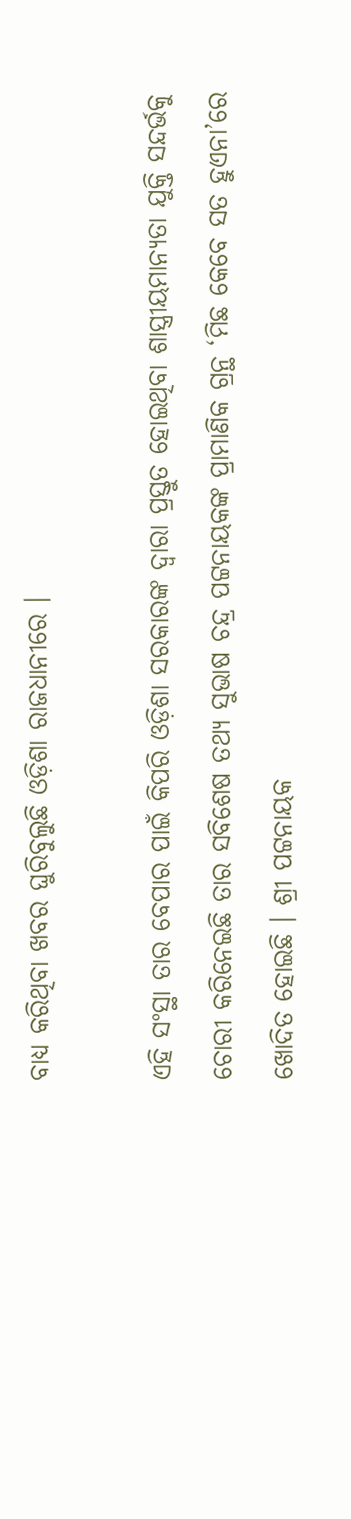ବାଧ୍ୟ କରିଥିବା ଖବର ଘୁରିବୁଲୁଛି ଓଡ଼ିଶା ରାଜଧାନୀରେ ।

ଏହି ସଂସ୍ଥା ତାର ବେପାର ପାଇଁ କିପରି ଓଡ଼ିଶା ସରକାରଙ୍କ ଦ୍ଵାରା ପ୍ରସ୍ତୁତ ହୋଇଥିବା ଶାସ୍ତ୍ରୀୟମାନ୍ୟତା ଯୁକ୍ତି ସନ୍ଦର୍ଭକୁ ଚୋରୀ କରିନେଇଛି ତାର ସବିଶେଷ ତଥ୍ୟ ସୁଭାଷ ଚନ୍ଦ୍ର ପଟ୍ଟନାୟକଙ୍କ ପ୍ରାମାଣିକ ଗ୍ରନ୍ଥ ‘ମିଛ କେବେ ସତ ହୁଏନା’ରେ ଖୋଦିତ ହୋଇଛି । ଶ୍ରୀ ପଟ୍ଟନାୟକ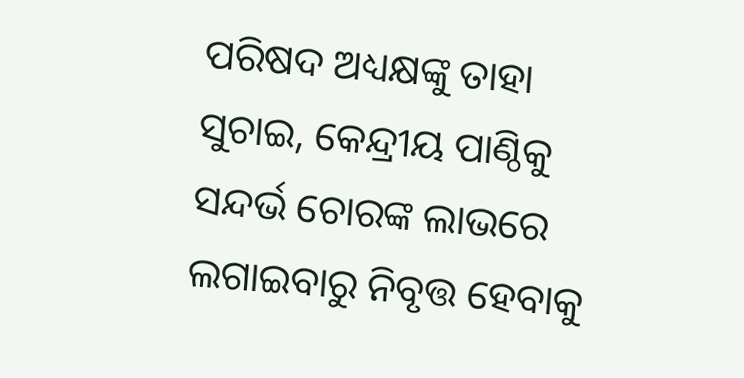ପରିଷଦ ଅଧ୍ୟକ୍ଷଙ୍କୁ ତାହା ସୁଚାଇ, କେନ୍ଦ୍ରୀୟ ପାଣ୍ଠିକୁ ସନ୍ଦର୍ଭ ଚୋରଙ୍କ ଲାଭରେ ଲଗାଇବାରୁ ନିବୃତ୍ତ ହେବାକୁ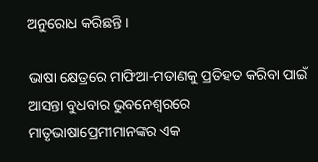ଅନୁରୋଧ କରିଛନ୍ତି ।

ଭାଷା କ୍ଷେତ୍ରରେ ମାଫିଆ-ମତାଣକୁ ପ୍ରତିହତ କରିବା ପାଇଁ ଆସନ୍ତା ବୁଧବାର ଭୁବନେଶ୍ଵରରେ ମାତୃଭାଷାପ୍ରେମୀମାନଙ୍କର ଏକ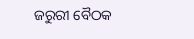ଜରୁରୀ ବୈଠକ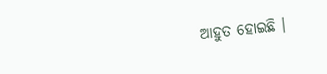ଆହୁତ ହୋଇଛି ।